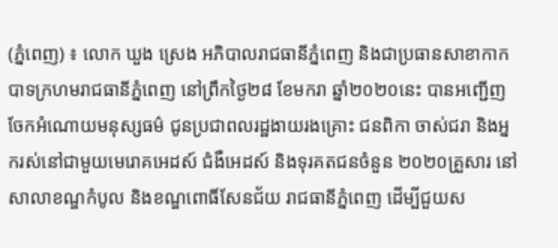(ភ្នំពេញ) ៖ លោក ឃួង ស្រេង អភិបាលរាជធានីភ្នំពេញ និងជាប្រធានសាខាកាកបាទក្រហមរាជធានីភ្នំពេញ នៅព្រឹកថ្ងៃ២៨ ខែមករា ឆ្នាំ២០២០នេះ បានអញ្ជើញចែកអំណោយមនុស្សធម៌ ជូនប្រជាពលរដ្ឋងាយរងគ្រោះ ជនពិកា ចាស់ជរា និងអ្នករស់នៅជាមួយមេរោគអេដស៍ ជំងឺអេដស៍ និងទុរគតជនចំនួន ២០២០គ្រួសារ នៅសាលាខណ្ឌកំបូល និងខណ្ឌពោធិ៍សែនជ័យ រាជធានីភ្នំពេញ ដើម្បីជួយស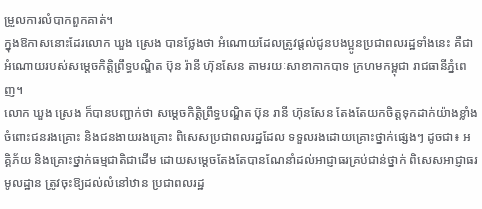ម្រួលការលំបាកពួកគាត់។
ក្នុងឱកាសនោះដែរលោក ឃួង ស្រេង បានថ្លែងថា អំណោយដែលត្រូវផ្តល់ជូនបងប្អូនប្រជាពលរដ្ឋទាំងនេះ គឺជាអំណោយរបស់សម្ដេចកិត្តិព្រឹទ្ធបណ្ឌិត ប៊ុន រ៉ានី ហ៊ុនសែន តាមរយៈសាខាកាកបាទ ក្រហមកម្ពុជា រាជធានីភ្នំពេញ។
លោក ឃួង ស្រេង ក៏បានបញ្ជាក់ថា សម្ដេចកិត្តិព្រឹទ្ធបណ្ឌិត ប៊ុន រានី ហ៊ុនសែន តែងតែយកចិត្តទុកដាក់យ៉ាងខ្លាំង ចំពោះជនរងគ្រោះ និងជនងាយរងគ្រោះ ពិសេសប្រជាពលរដ្ឋដែល ទទួលរងដោយគ្រោះថ្នាក់ផ្សេងៗ ដូចជា៖ អគ្គិភ័យ និងគ្រោះថ្នាក់ធម្មជាតិជាដើម ដោយសម្ដេចតែងតែបានណែនាំដល់អាជ្ញាធរគ្រប់ជាន់ថ្នាក់ ពិសេសអាជ្ញាធរមូលដ្ឋាន ត្រូវចុះឱ្យដល់លំនៅឋាន ប្រជាពលរដ្ឋ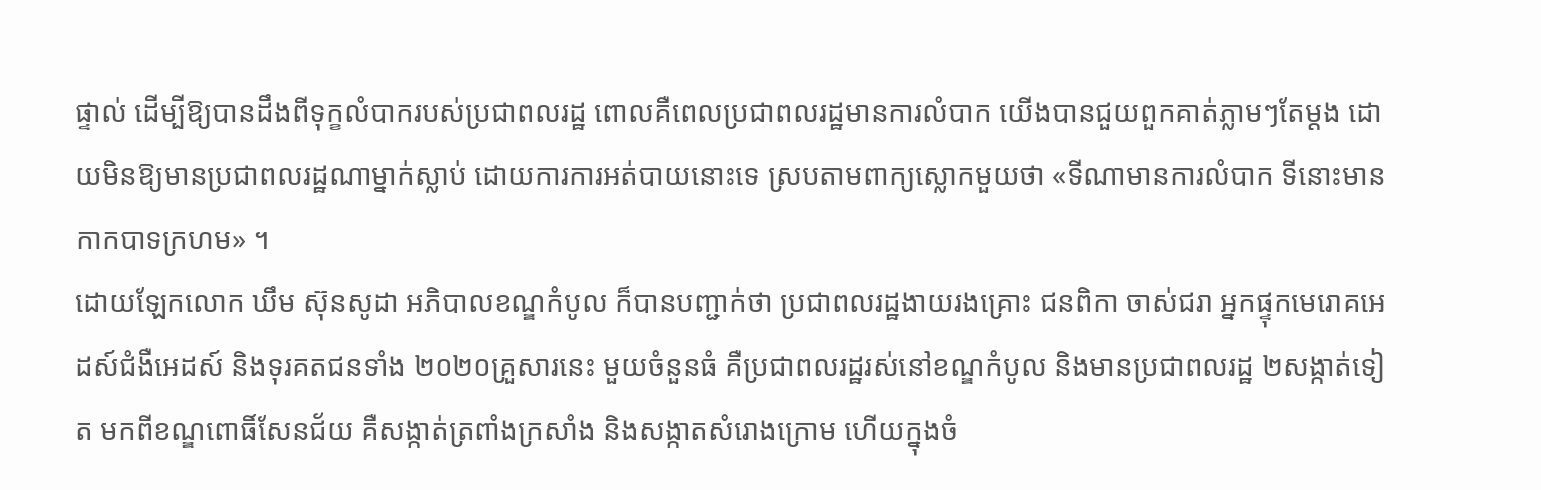ផ្ទាល់ ដើម្បីឱ្យបានដឹងពីទុក្ខលំបាករបស់ប្រជាពលរដ្ឋ ពោលគឺពេលប្រជាពលរដ្ឋមានការលំបាក យើងបានជួយពួកគាត់ភ្លាមៗតែម្ដង ដោយមិនឱ្យមានប្រជាពលរដ្ឋណាម្នាក់ស្លាប់ ដោយការការអត់បាយនោះទេ ស្របតាមពាក្យស្លោកមួយថា «ទីណាមានការលំបាក ទីនោះមានកាកបាទក្រហម» ។
ដោយឡែកលោក ឃឹម ស៊ុនសូដា អភិបាលខណ្ឌកំបូល ក៏បានបញ្ជាក់ថា ប្រជាពលរដ្ឋងាយរងគ្រោះ ជនពិកា ចាស់ជរា អ្នកផ្ទុកមេរោគអេដស៍ជំងឺអេដស៍ និងទុរគតជនទាំង ២០២០គ្រួសារនេះ មួយចំនួនធំ គឺប្រជាពលរដ្ឋរស់នៅខណ្ឌកំបូល និងមានប្រជាពលរដ្ឋ ២សង្កាត់ទៀត មកពីខណ្ឌពោធិ៍សែនជ័យ គឺសង្កាត់ត្រពាំងក្រសាំង និងសង្កាតសំរោងក្រោម ហើយក្នុងចំ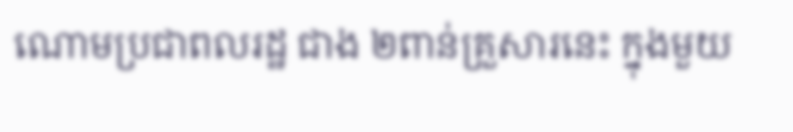ណោមប្រជាពលរដ្ឋ ជាង ២ពាន់គ្រួសារនេះ ក្នុងមួយ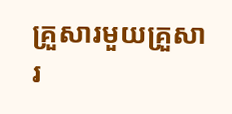គ្រួសារមួយគ្រួសារ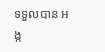ទទួលបាន អង្ក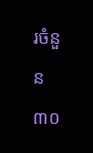រចំនួន៣០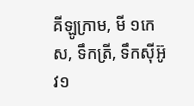គីឡូក្រាម, មី ១កេស, ទឹកត្រី, ទឹកស៊ីអ៊ូវ១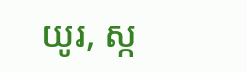យូរ, ស្ក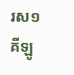រស១គីឡូ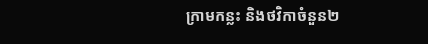ក្រាមកន្លះ និងថវិកាចំនួន២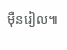ម៉ឺនរៀល៕